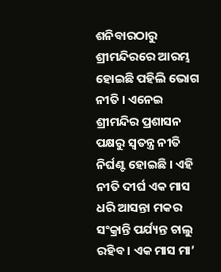ଶନିବାରଠାରୁ ଶ୍ରୀମନ୍ଦିରରେ ଆରମ୍ଭ ହୋଇଛି ପହିଲି ଭୋଗ ନୀତି । ଏନେଇ ଶ୍ରୀମନ୍ଦିର ପ୍ରଶାସନ ପକ୍ଷରୁ ସ୍ବତନ୍ତ୍ର ନୀତି ନିର୍ଘଣ୍ଟ ହୋଇଛି । ଏହି ନୀତି ଦୀର୍ଘ ଏକ ମାସ ଧରି ଆସନ୍ତା ମକର ସଂକ୍ରାନ୍ତି ପର୍ଯ୍ୟନ୍ତ ଚାଲୁ ରହିବ । ଏକ ମାସ ମା’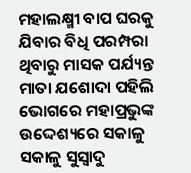ମହାଲକ୍ଷ୍ମୀ ବାପ ଘରକୁ ଯିବାର ବିଧି ପରମ୍ପରା ଥିବାରୁ ମାସକ ପର୍ଯ୍ୟନ୍ତ ମାତା ଯଶୋଦା ପହିଲି ଭୋଗରେ ମହାପ୍ରଭୁଙ୍କ ଉଦ୍ଦେଶ୍ୟରେ ସକାଳୁ ସକାଳୁ ସୁସ୍ବାଦୁ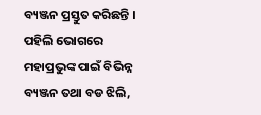ବ୍ୟଞ୍ଜନ ପ୍ରସ୍ତୁତ କରିଛନ୍ତି । ପହିଲି ଭୋଗରେ ମହାପ୍ରଭୁଙ୍କ ପାଇଁ ବିଭିନ୍ନ ବ୍ୟଞ୍ଜନ ତଥା ବଡ ଝିଲି,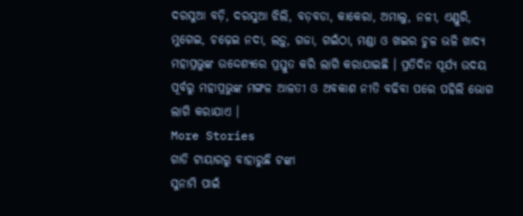ଦରସୁଆ ବଡ଼ି, ଦରସୁଆ ଝିଲି, ବଡ଼ବଡା, କାକେରା, ଅମାଲୁ, ନଳୀ, ଏଣ୍ଡୁରି, ମୁଗେଇ, ଚଢ଼େଇ ନଦା, ଲଡ଼ୁ, ଗଜା, ଗଇଁଠା, ମଣ୍ଡା ଓ ଖଇର ଚୁଳ ଭଳି ଖାଦ୍ୟ ମହାପ୍ରଭୁଙ୍କ ଉଦ୍ଦେଶ୍ୟରେ ପ୍ରସ୍ତୁତ କରି ଲାଗି କରାଯାଇଛି । ପ୍ରତିଦିନ ସୂର୍ଯ୍ୟ ଉଦୟ ପୂର୍ବରୁ ମହାପ୍ରଭୁଙ୍କ ମଙ୍ଗଳ ଆଳତୀ ଓ ଅବକାଶ ନୀତି ବଢିବା ପରେ ପହିଲି ଭୋଗ ଲାଗି କରାଯାଏ ।
More Stories
ଗାଡି ଟାୟାରରୁ ବାହାରୁଛି ଟଙ୍କା
ସୁନାମି ପାଇଁ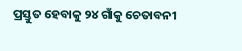ପ୍ରସ୍ତୁତ ହେବାକୁ ୨୪ ଗାଁକୁ ଚେତାବନୀ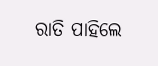ରାତି ପାହିଲେ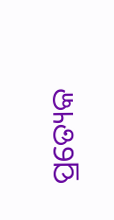ପ୍ରତ୍ୟେକ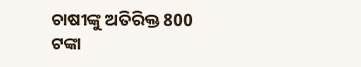ଚାଷୀଙ୍କୁ ଅତିରିକ୍ତ 800 ଟଙ୍କା